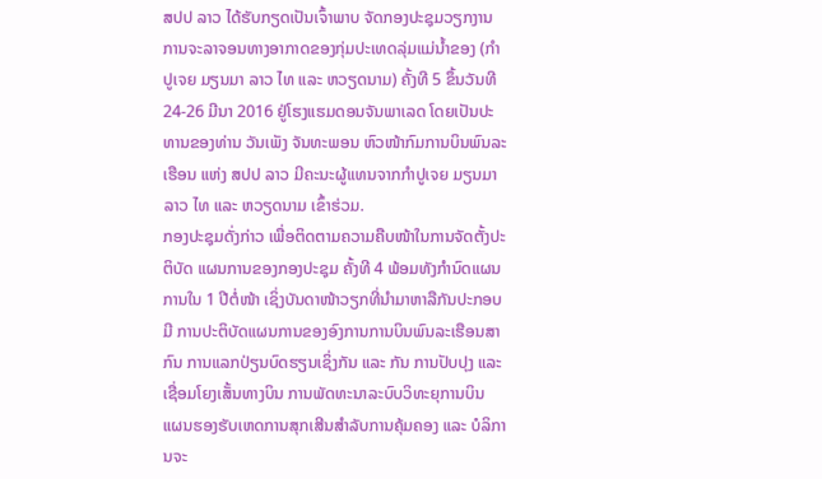ສປປ ລາວ ໄດ້ຮັບກຽດເປັນເຈົ້າພາບ ຈັດກອງປະຊຸມວຽກງານການຈະລາຈອນທາງອາກາດຂອງກຸ່ມປະເທດລຸ່ມແມ່ນ້ຳຂອງ (ກຳປູເຈຍ ມຽນມາ ລາວ ໄທ ແລະ ຫວຽດນາມ) ຄັ້ງທີ 5 ຂຶ້ນວັນທີ 24-26 ມີນາ 2016 ຢູ່ໂຮງແຮມດອນຈັນພາເລດ ໂດຍເປັນປະທານຂອງທ່ານ ວັນເພັງ ຈັນທະພອນ ຫົວໜ້າກົມການບິນພົນລະເຮືອນ ແຫ່ງ ສປປ ລາວ ມີຄະນະຜູ້ແທນຈາກກຳປູເຈຍ ມຽນມາ ລາວ ໄທ ແລະ ຫວຽດນາມ ເຂົ້າຮ່ວມ.
ກອງປະຊຸມດັ່ງກ່າວ ເພື່ອຕິດຕາມຄວາມຄືບໜ້າໃນການຈັດຕັ້ງປະຕິບັດ ແຜນການຂອງກອງປະຊຸມ ຄັ້ງທີ 4 ພ້ອມທັງກຳນົດແຜນການໃນ 1 ປີຕໍ່ໜ້າ ເຊິ່ງບັນດາໜ້າວຽກທີ່ນຳມາຫາລືກັນປະກອບມີ ການປະຕິບັດແຜນການຂອງອົງການການບິນພົນລະເຮືອນສາກົນ ການແລກປ່ຽນບົດຮຽນເຊິ່ງກັນ ແລະ ກັນ ການປັບປຸງ ແລະ ເຊື່ອມໂຍງເສັ້ນທາງບິນ ການພັດທະນາລະບົບວິທະຍຸການບິນ ແຜນຮອງຮັບເຫດການສຸກເສີນສຳລັບການຄຸ້ມຄອງ ແລະ ບໍລິການຈະ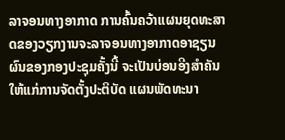ລາຈອນທາງອາກາດ ການຄົ້ນຄວ້າແຜນຍຸດທະສາດຂອງວຽກງານຈະລາຈອນທາງອາກາດອາຊຽນ ຜົນຂອງກອງປະຊຸມຄັ້ງນີ້ ຈະເປັນບ່ອນອີງສຳຄັນໃຫ້ແກ່ການຈັດຕັ້ງປະຕິບັດ ແຜນພັດທະນາ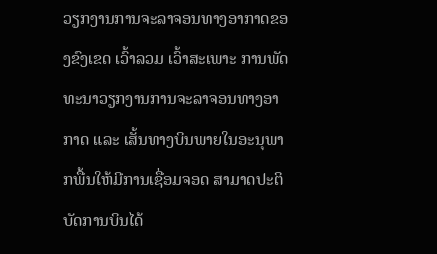ວຽກງານການຈະລາຈອນທາງອາກາດຂອງຂົງເຂດ ເວົ້າລວມ ເວົ້າສະເພາະ ການພັດທະນາວຽກງານການຈະລາຈອນທາງອາກາດ ແລະ ເສັ້ນທາງບິນພາຍໃນອະນຸພາກພື້ນໃຫ້ມີການເຊື່ອມຈອດ ສາມາດປະຕິບັດການບິນໄດ້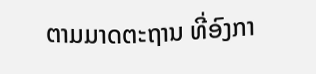ຕາມມາດຕະຖານ ທີ່ອົງກາ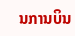ນການບິນ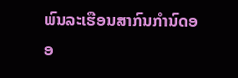ພົນລະເຮືອນສາກົນກຳນົດອອ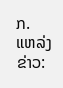ກ.
ແຫລ່ງຂ່າວ: